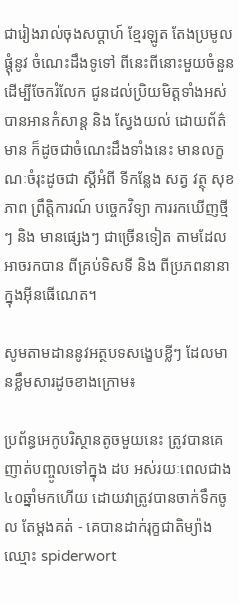ជារៀងរាល់ចុងសប្តាហ៍ ខ្មែរឡូត តែងប្រមូលផ្តុំនូវ ចំណេះដឹងទូទៅ ពីនេះពីនោះមួយចំនួន ដើម្បីចែករំលែក ជូនដល់ប្រិយមិត្តទាំងអស់ បានអានកំសាន្ត និង ស្វែងយល់ ដោយព័ត៌មាន ក៏ដូចជាចំណេះដឹងទាំងនេះ មានលក្ខណៈចំរុះដូចជា ស្តីអំពី ទីកន្លែង សត្វ វត្ថុ សុខភាព ព្រឹត្តិការណ៍ បច្ចេកវិទ្យា ការរកឃើញថ្មីៗ និង មានផ្សេងៗ ជាច្រើនទៀត តាមដែលអាចរកបាន ពីគ្រប់ទិសទី និង ពីប្រភពនានាក្នុងអ៊ីនធើណេត។

សូមតាមដាននូវអត្ថបទសង្ខេបខ្លីៗ ដែលមានខ្លឹមសារដូចខាងក្រោម៖

ប្រព័ន្ធអេកូបរិស្ថានតូចមួយនេះ ត្រូវបានគេញាត់បញ្ចូលទៅក្នុង ដប អស់រយៈពេលជាង ៤០ឆ្នាំមកហើយ ដោយវាត្រូវបានចាក់ទឹកចូល តែម្តងគត់ - គេបានដាក់រុក្ខជាតិម្យ៉ាងឈ្មោះ spiderwort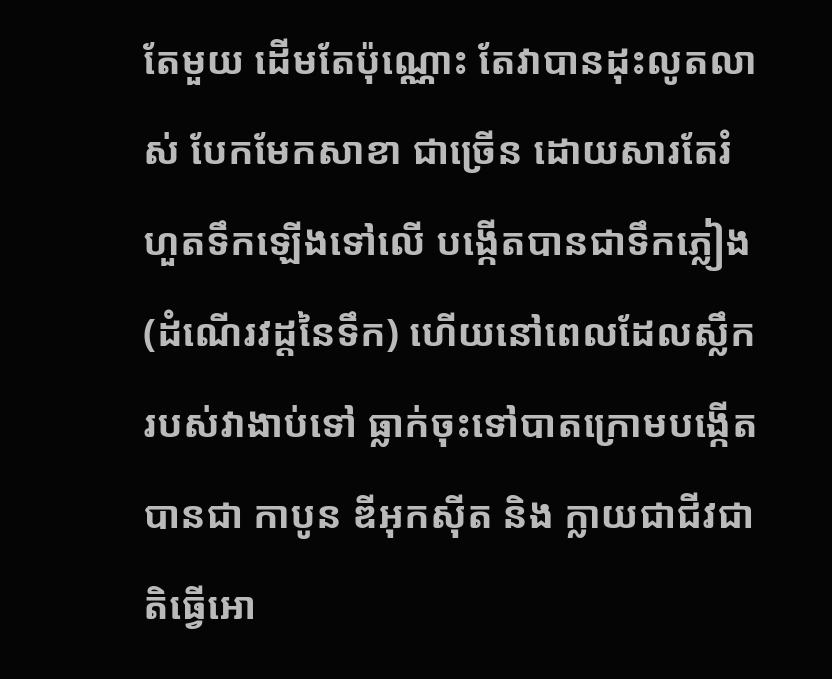តែមួយ ដើមតែប៉ុណ្ណោះ តែវាបានដុះលូតលាស់ បែកមែកសាខា ជាច្រើន ដោយសារតែរំហួតទឹកឡើងទៅលើ បង្កើតបានជាទឹកភ្លៀង (ដំណើរវដ្តនៃទឹក) ហើយនៅពេលដែលស្លឹករបស់វាងាប់ទៅ ធ្លាក់ចុះទៅបាតក្រោមបង្កើតបានជា កាបូន ឌីអុកស៊ីត និង ក្លាយជាជីវជាតិធ្វើអោ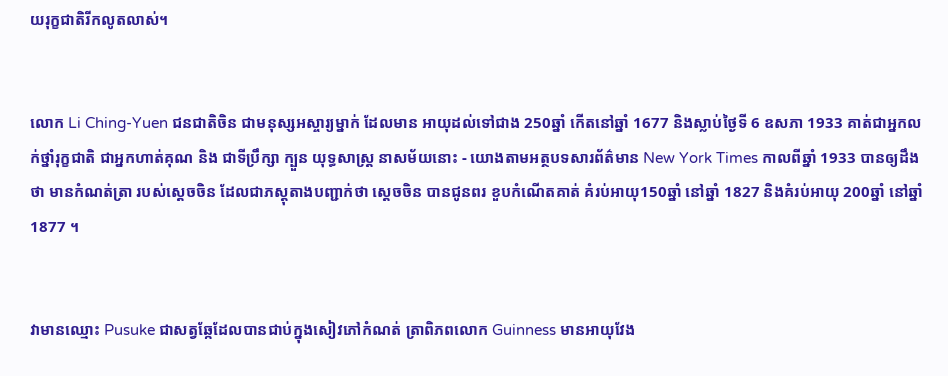យរុក្ខជាតិរីកលូតលាស់។


លោក Li Ching-Yuen ជនជាតិចិន ជាមនុស្សអស្ចារ្យម្នាក់ ដែលមាន អាយុដល់ទៅជាង 250ឆ្នាំ កើតនៅឆ្នាំ 1677 និងស្លាប់ថ្ងៃទី 6 ឧសភា 1933 គាត់ជាអ្នកលក់ថ្នាំរុក្ខជាតិ ជាអ្នកហាត់គុណ និង ជាទីប្រឹក្សា ក្បួន យុទ្ធសាស្រ្ត នាសម័យនោះ - យោងតាមអត្ថបទសារព័ត៌មាន New York Times កាលពីឆ្នាំ 1933 បានឲ្យដឹងថា មានកំណត់ត្រា របស់ស្តេចចិន ដែលជាភស្តុតាងបញ្ជាក់ថា ស្តេចចិន បានជូនពរ ខួបកំណើតគាត់ គំរប់អាយុ150ឆ្នាំ នៅឆ្នាំ 1827 និងគំរប់អាយុ 200ឆ្នាំ នៅឆ្នាំ 1877 ។


វាមានឈ្មោះ Pusuke ជាសត្វឆ្កែដែលបានជាប់ក្នុងសៀវភៅកំណត់ ត្រាពិភពលោក Guinness មានអាយុវែង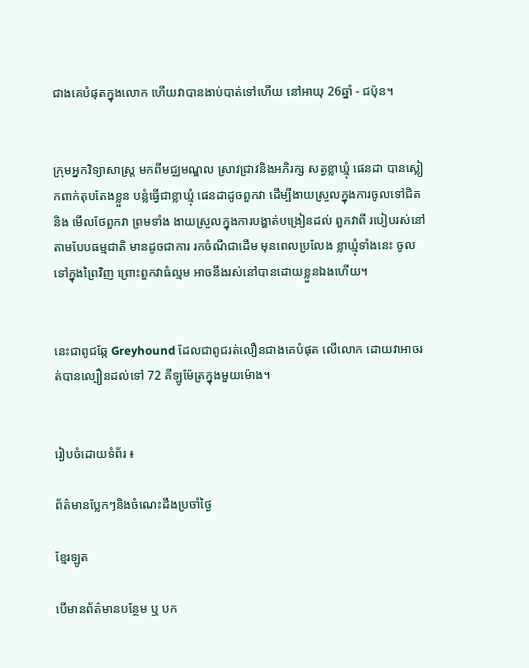ជាងគេបំផុតក្នុងលោក ហើយវាបានងាប់បាត់ទៅហើយ នៅអាយុ 26ឆ្នាំ - ជប៉ុន។


ក្រុមអ្នកវិទ្យាសាស្រ្ត មកពីមជ្ឈមណ្ឌល ស្រាវជ្រាវនិងអភិរក្ស សត្វខ្លាឃ្មុំ ផេនដា បានស្លៀកពាក់តុបតែងខ្លួន បន្លំធ្វើជាខ្លាឃ្មុំ ផេនដាដូចពួកវា ដើម្បីងាយស្រួលក្នុងការចូលទៅជិត និង មើលថែពួកវា ព្រមទាំង ងាយស្រួលក្នុងការបង្ហាត់បង្រៀនដល់ ពួកវាពី របៀបរស់នៅ តាមបែបធម្មជាតិ មានដូចជាការ រកចំណីជាដើម មុនពេលប្រលែង ខ្លាឃ្មុំទាំងនេះ ចូលទៅក្នុងព្រៃវិញ ព្រោះពួកវាធំល្មម អាចនឹងរស់នៅបានដោយខ្លួនឯងហើយ។


នេះជាពូជឆ្កែ Greyhound ដែលជាពូជរត់លឿនជាងគេបំផុត លើលោក ដោយវាអាចរត់បានល្បឿនដល់ទៅ 72 គីឡូម៉ែត្រក្នុងមួយម៉ោង។


រៀបចំដោយទំព័រ ៖

ព័ត៌មានប្លែកៗនិងចំណេះដឹងប្រចាំថ្ងៃ

ខ្មែរឡូត

បើមានព័ត៌មានបន្ថែម ឬ បក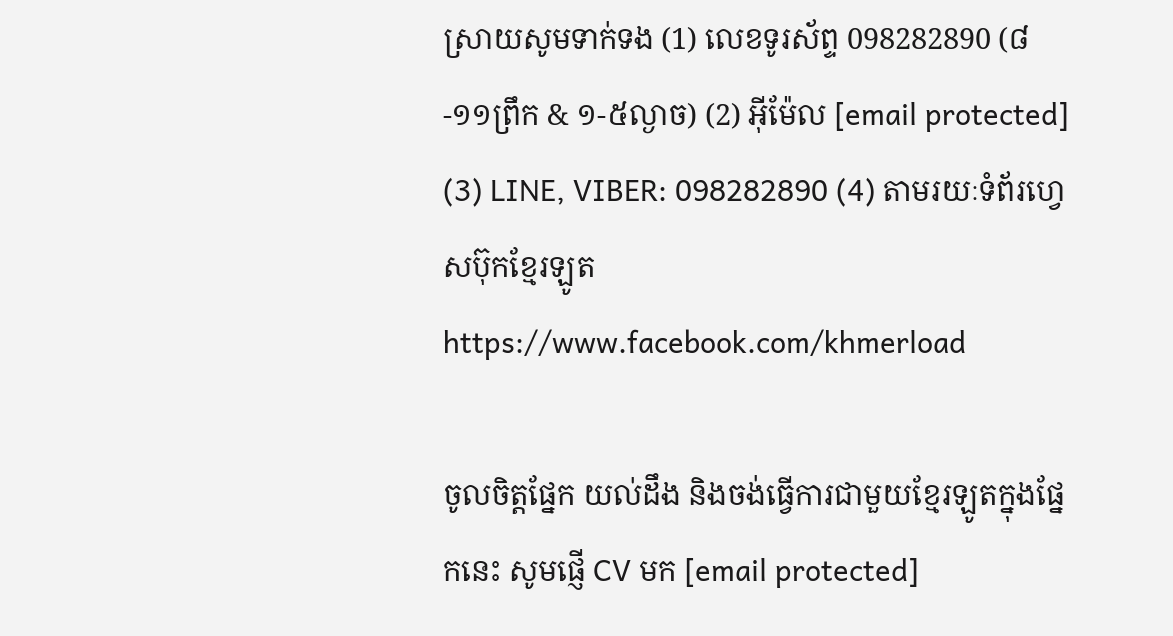ស្រាយសូមទាក់ទង (1) លេខទូរស័ព្ទ 098282890 (៨-១១ព្រឹក & ១-៥ល្ងាច) (2) អ៊ីម៉ែល [email protected] (3) LINE, VIBER: 098282890 (4) តាមរយៈទំព័រហ្វេសប៊ុកខ្មែរឡូត https://www.facebook.com/khmerload

ចូលចិត្តផ្នែក យល់ដឹង និងចង់ធ្វើការជាមួយខ្មែរឡូតក្នុងផ្នែកនេះ សូមផ្ញើ CV មក [email protected]